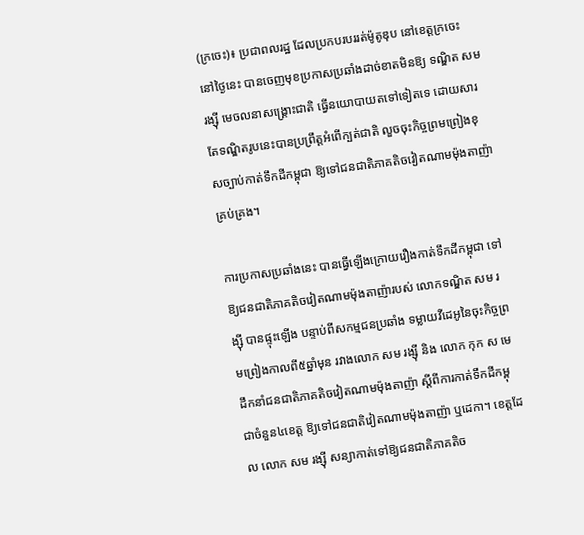(ក្រចេះ)៖ ប្រជាពលរដ្ឋ ដែលប្រកបរបររត់ម៉ូតូឌុប នៅខេត្តក្រចេះ នៅថ្ងៃនេះ បានចេញមុខប្រកាសប្រឆាំងដាច់ខាតមិនឱ្យ ទណ្ឌិត សម រង្ស៊ី មេចលនាសង្រ្គោះជាតិ ធ្វើនយោបាយតទៅទៀតទេ ដោយសារតែទណ្ឌិតរូបនេះបានប្រព្រឹត្តអំពើក្បត់ជាតិ លួចចុះកិច្ចព្រមព្រៀងខុសច្បាប់កាត់ទឹកដីកម្ពុជា ឱ្យទៅជនជាតិភាគតិចវៀតណាមម៉ុងតាញ៉ាគ្រប់គ្រង។

ការប្រកាសប្រឆាំងនេះ បានធ្វើឡើងក្រោយរឿងកាត់ទឹកដីកម្ពុជា ទៅឱ្យជនជាតិភាគតិចវៀតណាមម៉ុងតាញ៉ារបស់ លោកទណ្ឌិត សម រង្ស៊ី បានផ្ទុះឡើង បន្ទាប់ពីសកម្មជនប្រឆាំង ទម្លាយវីដេអូនៃចុះកិច្ចព្រមព្រៀងកាលពី៥ឆ្នាំមុន រវាងលោក សម រង្ស៊ី និង លោក កុក ស មេដឹកនាំជនជាតិភាគតិចវៀតណាមម៉ុងតាញ៉ា ស្តីពីការកាត់ទឹកដីកម្ពុជាចំនួន៤ខេត្ត ឱ្យទៅជនជាតិវៀតណាមម៉ុងតាញ៉ា ឬដេកា។ ខេត្តដែល លោក សម រង្ស៊ី សន្យាកាត់ទៅឱ្យជនជាតិភាគតិច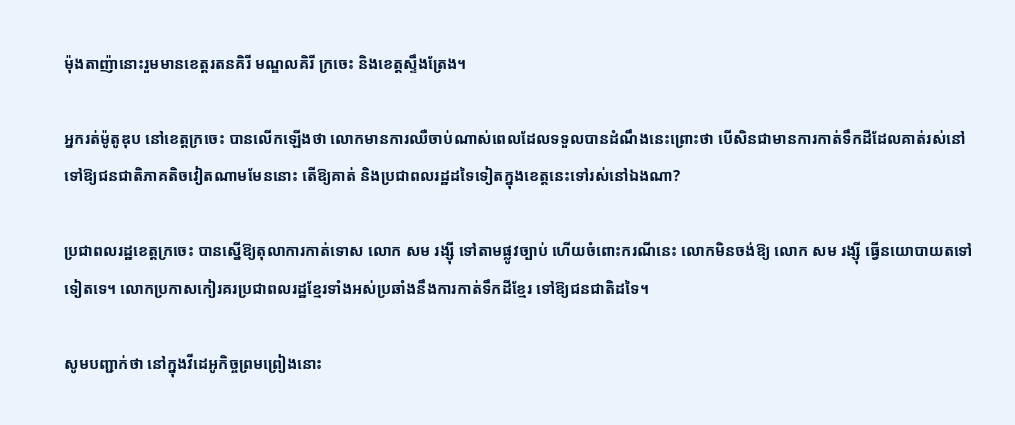ម៉ុងតាញ៉ានោះរួមមានខេត្តរតនគិរី មណ្ឌលគិរី ក្រចេះ និងខេត្តស្ទឹងត្រែង។

អ្នករត់ម៉ូតូឌុប នៅខេត្តក្រចេះ បានលើកឡើងថា លោកមានការឈឺចាប់ណាស់ពេលដែលទទួលបានដំណឹងនេះព្រោះថា បើសិនជាមានការកាត់ទឹកដីដែលគាត់រស់នៅ ទៅឱ្យជនជាតិភាគតិចវៀតណាមមែននោះ តើឱ្យគាត់ និងប្រជាពលរដ្ឋដទៃទៀតក្នុងខេត្តនេះទៅរស់នៅឯងណា?

ប្រជាពលរដ្ឋខេត្តក្រចេះ បានស្នើឱ្យតុលាការកាត់ទោស លោក សម រង្ស៊ី ទៅតាមផ្លូវច្បាប់ ហើយចំពោះករណីនេះ លោកមិនចង់ឱ្យ លោក សម រង្ស៊ី ធ្វើនយោបាយតទៅទៀតទេ។ លោកប្រកាសកៀរគរប្រជាពលរដ្ឋខ្មែរទាំងអស់ប្រឆាំងនឹងការកាត់ទឹកដីខ្មែរ ទៅឱ្យជនជាតិដទៃ។

សូមបញ្ជាក់ថា នៅក្នុងវីដេអូកិច្ចព្រមព្រៀងនោះ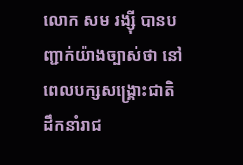លោក សម រង្ស៊ី បានបញ្ជាក់យ៉ាងច្បាស់ថា នៅពេលបក្សសង្គ្រោះជាតិ ដឹកនាំរាជ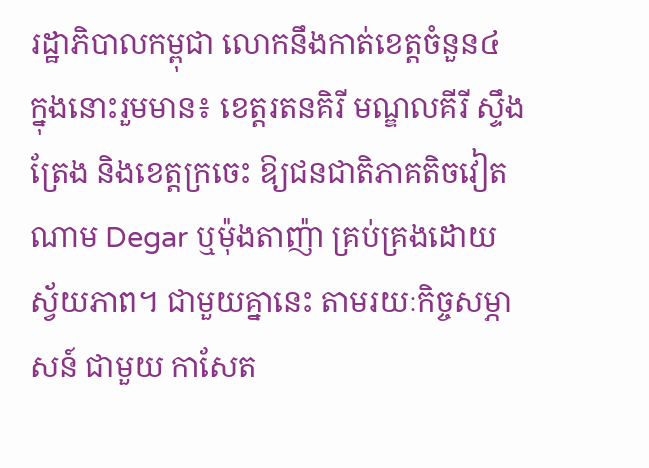រដ្ឋាភិបាលកម្ពុជា លោកនឹងកាត់ខេត្តចំនួន៤ ក្នុងនោះរួមមាន៖ ខេត្តរតនគិរី មណ្ឌលគីរី ស្ទឹងត្រែង និងខេត្តក្រចេះ ឱ្យជនជាតិភាគតិចវៀតណាម Degar ឬម៉ុងតាញ៉ា គ្រប់គ្រងដោយស្វ័យភាព។ ជាមួយគ្នានេះ តាមរយៈកិច្ចសម្ភាសន៍ ជាមួយ កាសែត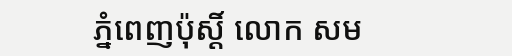ភ្នំពេញប៉ុស្តិ៍ លោក សម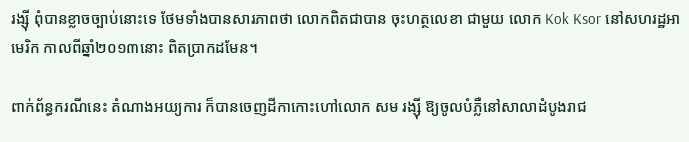រង្ស៊ី ពុំបានខ្លាចច្បាប់នោះទេ ថែមទាំងបានសារភាពថា លោកពិតជាបាន ចុះហត្ថលេខា ជាមួយ លោក Kok Ksor នៅសហរដ្ឋអាមេរិក កាលពីឆ្នាំ២០១៣នោះ ពិតប្រាកដមែន។

ពាក់ព័ន្ធករណីនេះ តំណាងអយ្យការ ក៏បានចេញដីកាកោះហៅលោក សម រង្ស៊ី ឱ្យចូលបំភ្លឺនៅសាលាដំបូងរាជ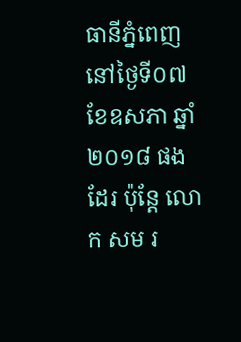ធានីភ្នំពេញ នៅថ្ងៃទី០៧ ខែឧសភា ឆ្នាំ២០១៨ ផងដែរ ប៉ុន្តែ លោក សម រ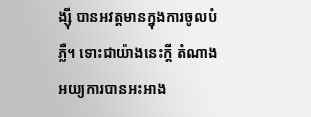ង្ស៊ី បានអវត្តមានក្នុងការចូលបំភ្លឺ។ ទោះជាយ៉ាងនេះក្តី តំណាងអយ្យការបានអះអាង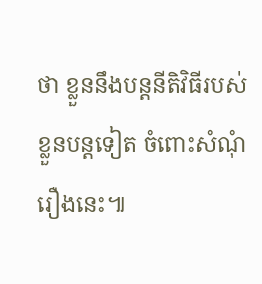ថា ខ្លួននឹងបន្តនីតិវិធីរបស់ខ្លួនបន្តទៀត ចំពោះសំណុំរឿងនេះ៕